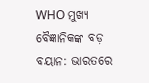WHO ମୁଖ୍ୟ ବୈଜ୍ଞାନିକଙ୍କ ବଡ଼ ବୟାନ: ଭାରତରେ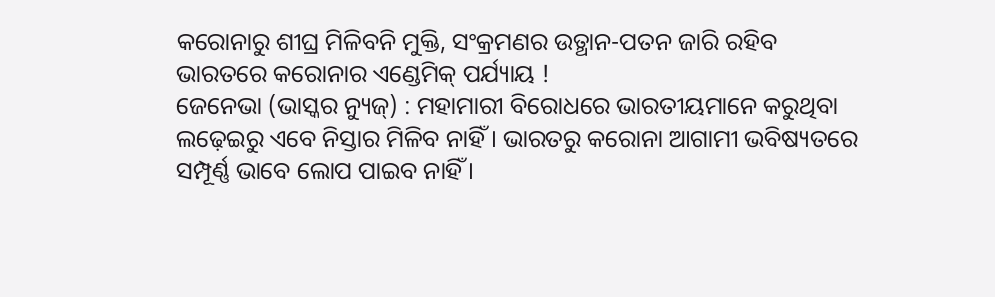କରୋନାରୁ ଶୀଘ୍ର ମିଳିବନି ମୁକ୍ତି, ସଂକ୍ରମଣର ଉତ୍ଥାନ-ପତନ ଜାରି ରହିବ
ଭାରତରେ କରୋନାର ଏଣ୍ଡେମିକ୍ ପର୍ଯ୍ୟାୟ !
ଜେନେଭା (ଭାସ୍କର ନ୍ୟୁଜ୍) : ମହାମାରୀ ବିରୋଧରେ ଭାରତୀୟମାନେ କରୁଥିବା ଲଢ଼େଇରୁ ଏବେ ନିସ୍ତାର ମିଳିବ ନାହିଁ । ଭାରତରୁ କରୋନା ଆଗାମୀ ଭବିଷ୍ୟତରେ ସମ୍ପୂର୍ଣ୍ଣ ଭାବେ ଲୋପ ପାଇବ ନାହିଁ ।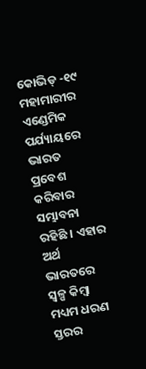କୋଭିଡ୍ -୧୯ ମହାମାରୀର ଏଣ୍ଡେମିକ ପର୍ଯ୍ୟାୟରେ ଭାରତ ପ୍ରବେଶ କରିବାର ସମ୍ଭାବନା ରହିଛି । ଏହାର ଅର୍ଥ ଭାରତରେ ସ୍ୱଳ୍ପ କିମ୍ବା ମଧ୍ୟମ ଧରଣ ସ୍ତରର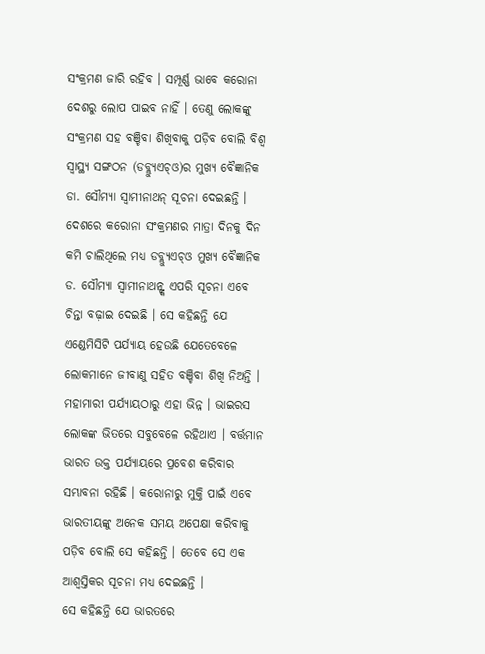ସଂକ୍ରମଣ ଜାରି ରହିବ । ସମ୍ପୂର୍ଣ୍ଣ ଭାବେ କରୋନା ଦେଶରୁ ଲୋପ ପାଇବ ନାହିଁ । ତେଣୁ ଲୋକଙ୍କୁ ସଂକ୍ରମଣ ସହ ବଞ୍ଚିବା ଶିଖିବାକୁ ପଡ଼ିବ ବୋଲି ବିଶ୍ୱ ସ୍ୱାସ୍ଥ୍ୟ ସଙ୍ଗଠନ (ଡବ୍ଲ୍ୟୁଏଚ୍ଓ)ର ମୁଖ୍ୟ ବୈଜ୍ଞାନିକ ଡା. ସୌମ୍ୟା ସ୍ୱାମୀନାଥନ୍ ସୂଚନା ଦେଇଛନ୍ତି ।
ଦେଶରେ କରୋନା ସଂକ୍ରମଣର ମାତ୍ରା ଦିନକୁ ଦିନ କମି ଚାଲିଥିଲେ ମଧ୍ୟ ଡବ୍ଲ୍ୟୁଏଚ୍ଓ ମୁଖ୍ୟ ବୈଜ୍ଞାନିକ ଡ. ସୌମ୍ୟା ସ୍ୱାମୀନାଥନ୍ଙ୍କ ଏପରି ସୂଚନା ଏବେ ଚିନ୍ତା ବଢ଼ାଇ ଦେଇଛି । ସେ କହିଛନ୍ତି ଯେ ଏଣ୍ଡେମିସିଟି ପର୍ଯ୍ୟାୟ ହେଉଛି ଯେତେବେଳେ ଲୋକମାନେ ଜୀବାଣୁ ସହିତ ବଞ୍ଚିବା ଶିଖି ନିଅନ୍ତି । ମହାମାରୀ ପର୍ଯ୍ୟାୟଠାରୁ ଏହା ଭିନ୍ନ । ଭାଇରସ ଲୋକଙ୍କ ଭିତରେ ସବୁବେଳେ ରହିଥାଏ । ବର୍ତ୍ତମାନ ଭାରତ ଉକ୍ତ ପର୍ଯ୍ୟାୟରେ ପ୍ରବେଶ କରିବାର ସମ୍ଭାବନା ରହିଛି । କରୋନାରୁ ମୁକ୍ତି ପାଇଁ ଏବେ ଭାରତୀୟଙ୍କୁ ଅନେକ ସମୟ ଅପେକ୍ଷା କରିବାକୁ ପଡ଼ିବ ବୋଲି ସେ କହିଛନ୍ତି । ତେବେ ସେ ଏକ ଆଶ୍ୱସ୍ତିକର ସୂଚନା ମଧ୍ୟ ଦେଇଛନ୍ତି ।
ସେ କହିଛନ୍ତି ଯେ ଭାରତରେ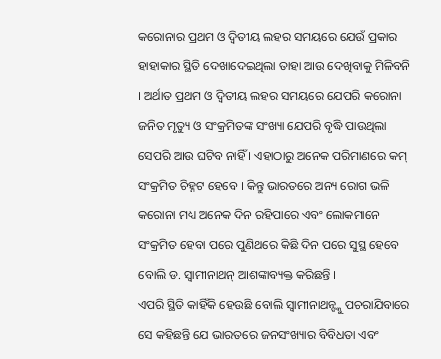କରୋନାର ପ୍ରଥମ ଓ ଦ୍ୱିତୀୟ ଲହର ସମୟରେ ଯେଉଁ ପ୍ରକାର ହାହାକାର ସ୍ଥିତି ଦେଖାଦେଇଥିଲା ତାହା ଆଉ ଦେଖିବାକୁ ମିଳିବନି । ଅର୍ଥାତ ପ୍ରଥମ ଓ ଦ୍ୱିତୀୟ ଲହର ସମୟରେ ଯେପରି କରୋନା ଜନିତ ମୃତ୍ୟୁ ଓ ସଂକ୍ରମିତଙ୍କ ସଂଖ୍ୟା ଯେପରି ବୃଦ୍ଧି ପାଉଥିଲା ସେପରି ଆଉ ଘଟିବ ନାହିଁ । ଏହାଠାରୁ ଅନେକ ପରିମାଣରେ କମ୍ ସଂକ୍ରମିତ ଚିହ୍ନଟ ହେବେ । କିନ୍ତୁ ଭାରତରେ ଅନ୍ୟ ରୋଗ ଭଳି କରୋନା ମଧ୍ୟ ଅନେକ ଦିନ ରହିପାରେ ଏବଂ ଲୋକମାନେ ସଂକ୍ରମିତ ହେବା ପରେ ପୁଣିଥରେ କିଛି ଦିନ ପରେ ସୁସ୍ଥ ହେବେ ବୋଲି ଡ. ସ୍ୱାମୀନାଥନ୍ ଆଶଙ୍କାବ୍ୟକ୍ତ କରିଛନ୍ତି ।
ଏପରି ସ୍ଥିତି କାହିଁକି ହେଉଛି ବୋଲି ସ୍ୱାମୀନାଥନ୍ଙ୍କୁ ପଚରାଯିବାରେ ସେ କହିଛନ୍ତି ଯେ ଭାରତରେ ଜନସଂଖ୍ୟାର ବିବିଧତା ଏବଂ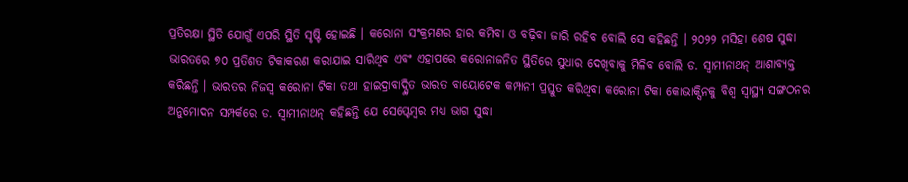ପ୍ରତିରକ୍ଷା ସ୍ଥିତି ଯୋଗୁଁ ଏପରି ସ୍ଥିତି ସୃଷ୍ଟି ହୋଇଛି । କରୋନା ସଂକ୍ରମଣର ହାର କମିବା ଓ ବଢ଼ିବା ଜାରି ରହିବ ବୋଲି ସେ କହିଛନ୍ତି । ୨୦୨୨ ମସିହା ଶେଷ ସୁଦ୍ଧା ଭାରତରେ ୭୦ ପ୍ରତିଶତ ଟିକାକରଣ କରାଯାଇ ସାରିଥିବ ଏବଂ ଏହାପରେ କରୋନାଜନିତ ସ୍ଥିତିରେ ସୁଧାର ଦେଖିବାକୁ ମିଳିବ ବୋଲି ଡ. ସ୍ୱାମୀନାଥନ୍ ଆଶାବ୍ୟକ୍ତ କରିଛନ୍ତି । ଭାରତର ନିଜସ୍ୱ କରୋନା ଟିକା ତଥା ହାଇଦ୍ରାବାଦ୍ସ୍ଥିତ ଭାରତ ବାୟୋଟେକ କମ୍ପାନୀ ପ୍ରସ୍ତୁତ କରିଥିବା କରୋନା ଟିକା କୋଭାକ୍ସିନକୁ ବିଶ୍ୱ ସ୍ୱାସ୍ଥ୍ୟ ସଙ୍ଗଠନର ଅନୁମୋଦନ ସମ୍ପର୍କରେ ଡ. ସ୍ୱାମୀନାଥନ୍ କହିଛନ୍ତି ଯେ ସେପ୍ଟେମ୍ବର ମଧ୍ୟ ଭାଗ ସୁଦ୍ଧା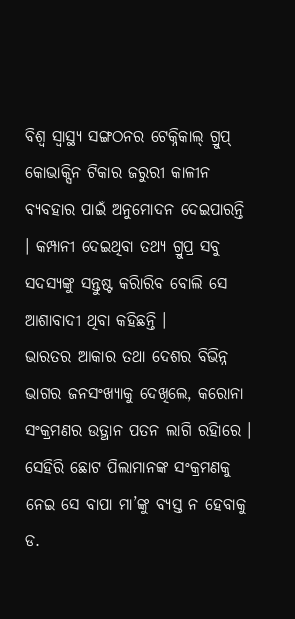ବିଶ୍ୱ ସ୍ୱାସ୍ଥ୍ୟ ସଙ୍ଗଠନର ଟେକ୍ନିକାଲ୍ ଗ୍ରୁପ୍ କୋଭାକ୍ସିନ ଟିକାର ଜରୁରୀ କାଳୀନ ବ୍ୟବହାର ପାଇଁ ଅନୁମୋଦନ ଦେଇପାରନ୍ତି । କମ୍ପାନୀ ଦେଇଥିବା ତଥ୍ୟ ଗ୍ରୁପ୍ର ସବୁ ସଦସ୍ୟଙ୍କୁ ସନ୍ତୁଷ୍ଟ କରିାରିବ ବୋଲି ସେ ଆଶାବାଦୀ ଥିବା କହିଛନ୍ତି ।
ଭାରତର ଆକାର ତଥା ଦେଶର ବିଭିନ୍ନ ଭାଗର ଜନସଂଖ୍ୟାକୁ ଦେଖିଲେ, କରୋନା ସଂକ୍ରମଣର ଉତ୍ଥାନ ପତନ ଲାଗି ରହିାରେ । ସେହିରି ଛୋଟ ପିଲାମାନଙ୍କ ସଂକ୍ରମଣକୁ ନେଇ ସେ ବାପା ମା’ଙ୍କୁ ବ୍ୟସ୍ତ ନ ହେବାକୁ ଡ.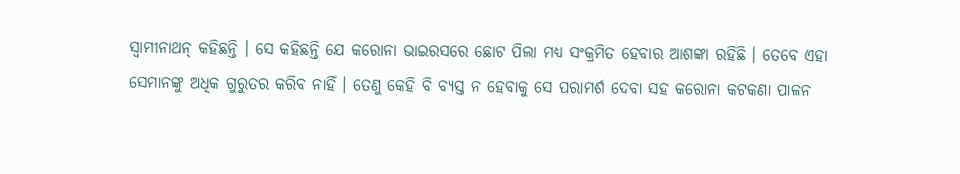ସ୍ୱାମୀନାଥନ୍ କହିଛନ୍ତି । ସେ କହିଛନ୍ତି ଯେ କରୋନା ଭାଇରସରେ ଛୋଟ ପିଲା ମଧ୍ୟ ସଂକ୍ରମିତ ହେବାର ଆଶଙ୍କା ରହିଛି । ତେବେ ଏହା ସେମାନଙ୍କୁ ଅଧିକ ଗୁରୁତର କରିବ ନାହିଁ । ତେଣୁ କେହି ବି ବ୍ୟସ୍ତ ନ ହେବାକୁ ସେ ପରାମର୍ଶ ଦେବା ସହ କରୋନା କଟକଣା ପାଳନ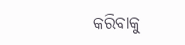କରିବାକୁ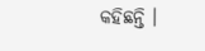କହିଛନ୍ତି ।